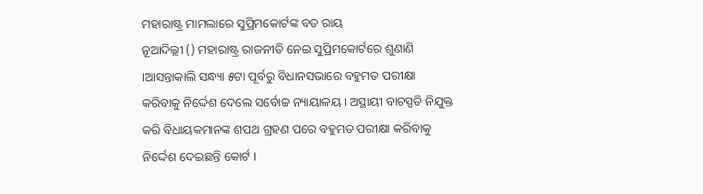ମହାରାଷ୍ଟ୍ର ମାମଲାରେ ସୁପ୍ରିମକୋର୍ଟଙ୍କ ବଡ ରାୟ
ନୂଆଦିଲ୍ଲୀ () ମହାରାଷ୍ଟ୍ର ରାଜନୀତି ନେଇ ସୁପ୍ରିମକୋର୍ଟରେ ଶୁଣାଣି ।ଆସନ୍ତାକାଲି ସନ୍ଧ୍ୟା ୫ଟା ପୂର୍ବରୁ ବିଧାନସଭାରେ ବହୁମତ ପରୀକ୍ଷା କରିବାକୁ ନିର୍ଦ୍ଦେଶ ଦେଲେ ସର୍ବୋଚ୍ଚ ନ୍ୟାୟାଳୟ । ଅସ୍ଥାୟୀ ବାଚସ୍ପତି ନିଯୁକ୍ତ କରି ବିଧାୟକମାନଙ୍କ ଶପଥ ଗ୍ରହଣ ପରେ ବହୁମତ ପରୀକ୍ଷା କରିବାକୁ ନିର୍ଦ୍ଦେଶ ଦେଇଛନ୍ତି କୋର୍ଟ ।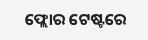ଫ୍ଲୋର ଟେଷ୍ଟରେ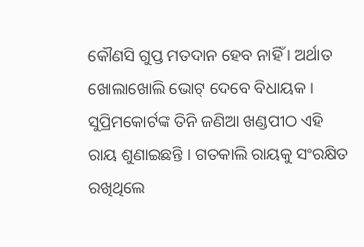କୌଣସି ଗୁପ୍ତ ମତଦାନ ହେବ ନାହିଁ । ଅର୍ଥାତ ଖୋଲାଖୋଲି ଭୋଟ୍ ଦେବେ ବିଧାୟକ । ସୁପ୍ରିମକୋର୍ଟଙ୍କ ତିନି ଜଣିଆ ଖଣ୍ଡପୀଠ ଏହି ରାୟ ଶୁଣାଇଛନ୍ତି । ଗତକାଲି ରାୟକୁ ସଂରକ୍ଷିତ ରଖିଥିଲେ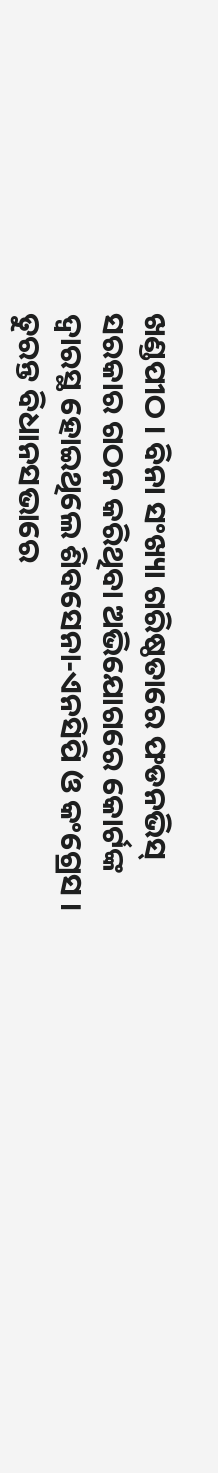ଖଣ୍ଡପୀଠ । ବିନା ସଂଖ୍ୟା ଗରିଷ୍ଠତାରେ ଫଡନଭିସ୍ ସରକାର ଗଠନ କରିଥିବା ଅଭିଯୋଗରେ କୋର୍ଟଙ୍କ ଦ୍ୱାରସ୍ଥ ହୋଇଥିଲେ ଶିବସେନା-ଏନସିପି ଓ କଂଗ୍ରେସ । ତୁରନ୍ତ ବିଧାନସଭାରେ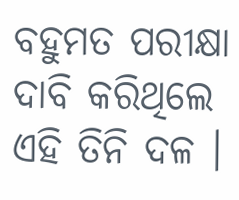ବହୁମତ ପରୀକ୍ଷା ଦାବି କରିଥିଲେ ଏହି ତିନି ଦଳ ।